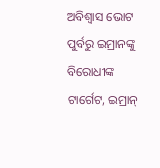ଅବିଶ୍ୱାସ ଭୋଟ ପୁର୍ବରୁ ଇମ୍ରାନଙ୍କୁ ବିରୋଧୀଙ୍କ ଟାର୍ଗେଟ, ଇମ୍ରାନ୍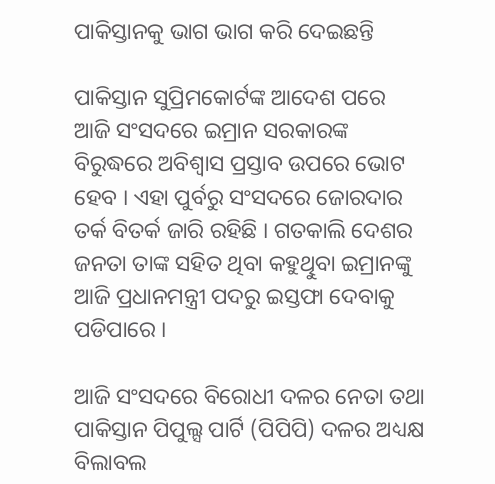ପାକିସ୍ତାନକୁ ଭାଗ ଭାଗ କରି ଦେଇଛନ୍ତି

ପାକିସ୍ତାନ ସୁପ୍ରିମକୋର୍ଟଙ୍କ ଆଦେଶ ପରେ ଆଜି ସଂସଦରେ ଇମ୍ରାନ ସରକାରଙ୍କ ବିରୁଦ୍ଧରେ ଅବିଶ୍ୱାସ ପ୍ରସ୍ତାବ ଉପରେ ଭୋଟ ହେବ । ଏହା ପୁର୍ବରୁ ସଂସଦରେ ଜୋରଦାର ତର୍କ ବିତର୍କ ଜାରି ରହିଛି । ଗତକାଲି ଦେଶର ଜନତା ତାଙ୍କ ସହିତ ଥିବା କହୁଥୁିବା ଇମ୍ରାନଙ୍କୁ ଆଜି ପ୍ରଧାନମନ୍ତ୍ରୀ ପଦରୁ ଇସ୍ତଫା ଦେବାକୁ ପଡିପାରେ ।

ଆଜି ସଂସଦରେ ବିରୋଧୀ ଦଳର ନେତା ତଥା ପାକିସ୍ତାନ ପିପୁଲ୍ସ ପାର୍ଟି (ପିପିପି) ଦଳର ଅଧ୍ୟକ୍ଷ ବିଲାବଲ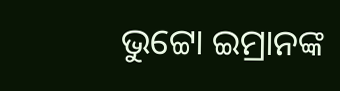ଭୁଟ୍ଟୋ ଇମ୍ରାନଙ୍କ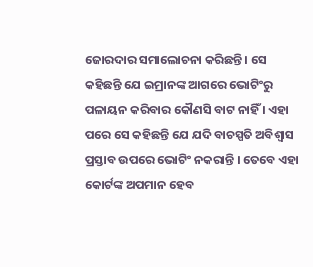ଜୋରଦାର ସମାଲୋଚନା କରିଛନ୍ତି । ସେ କହିଛନ୍ତି ଯେ ଇମ୍ରାନଙ୍କ ଆଗରେ ଭୋଟିଂରୁ ପଳାୟନ କରିବାର କୌଣସି ବାଟ ନାହିଁ । ଏହା ପରେ ସେ କହିଛନ୍ତି ଯେ ଯଦି ବାଚସ୍ପତି ଅବିଶ୍ୱାସ ପ୍ରସ୍ତାବ ଉପରେ ଭୋଟିଂ ନକରାନ୍ତି । ତେବେ ଏହା କୋର୍ଟଙ୍କ ଅପମାନ ହେବ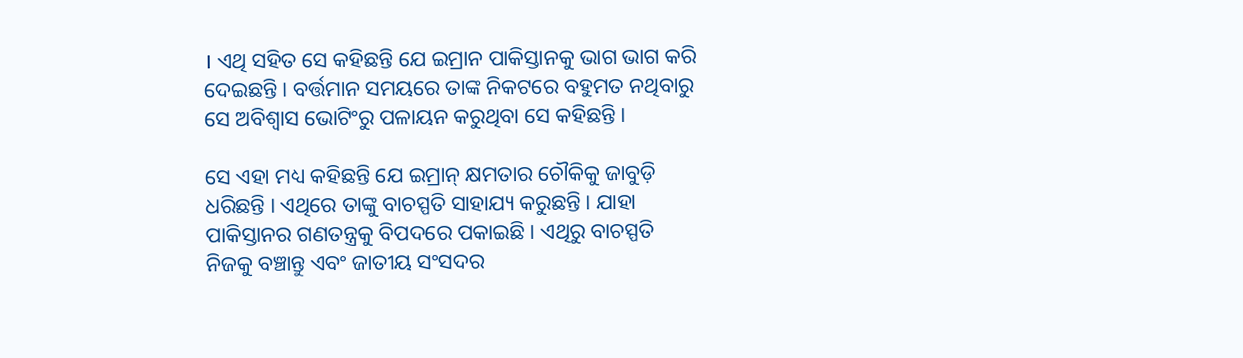। ଏଥି ସହିତ ସେ କହିଛନ୍ତି ଯେ ଇମ୍ରାନ ପାକିସ୍ତାନକୁ ଭାଗ ଭାଗ କରି ଦେଇଛନ୍ତି । ବର୍ତ୍ତମାନ ସମୟରେ ତାଙ୍କ ନିକଟରେ ବହୁମତ ନଥିବାରୁ ସେ ଅବିଶ୍ୱାସ ଭୋଟିଂରୁ ପଳାୟନ କରୁଥିବା ସେ କହିଛନ୍ତି ।

ସେ ଏହା ମଧ୍ୟ କହିଛନ୍ତି ଯେ ଇମ୍ରାନ୍ କ୍ଷମତାର ଚୌକିକୁ ଜାବୁଡ଼ି ଧରିଛନ୍ତି । ଏଥିରେ ତାଙ୍କୁ ବାଚସ୍ପତି ସାହାଯ୍ୟ କରୁଛନ୍ତି । ଯାହା ପାକିସ୍ତାନର ଗଣତନ୍ତ୍ରକୁ ବିପଦରେ ପକାଇଛି । ଏଥିରୁ ବାଚସ୍ପତି ନିଜକୁ ବଞ୍ଚାନ୍ତୁ ଏବଂ ଜାତୀୟ ସଂସଦର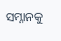ସମ୍ନାନକୁ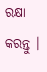ରକ୍ଷା କରନ୍ତୁ ।